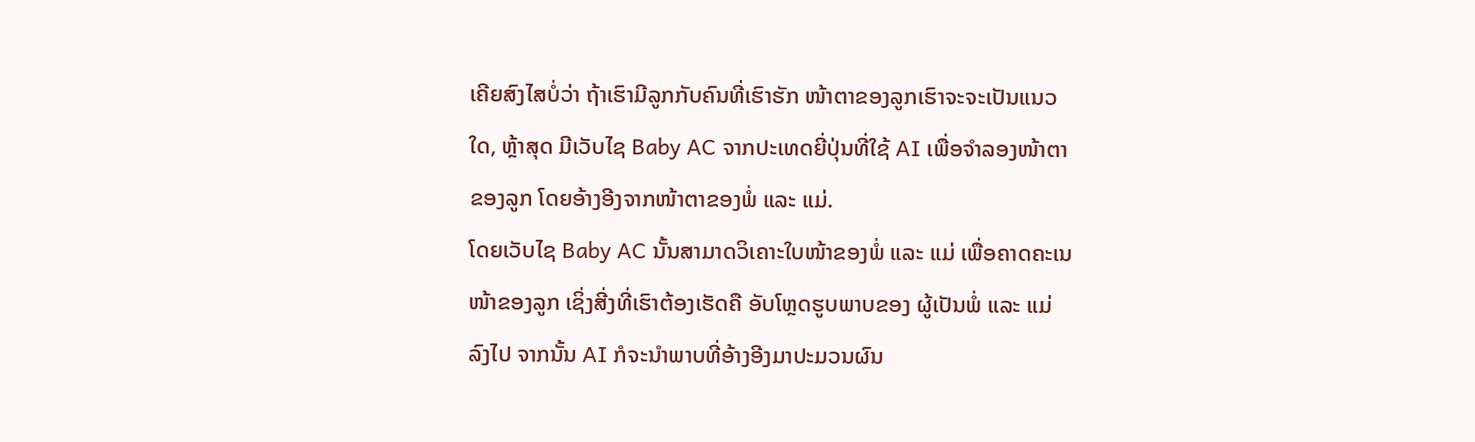ເຄີຍສົງໄສບໍ່ວ່າ ຖ້າເຮົາມີລູກກັບຄົນທີ່ເຮົາຮັກ ໜ້າຕາຂອງລູກເຮົາຈະຈະເປັນແນວໃດ, ຫຼ້າສຸດ ມີເວັບໄຊ Baby AC ຈາກປະເທດຍີ່ປຸ່ນທີ່ໃຊ້ AI ເພື່ອຈຳລອງໜ້າຕາຂອງລູກ ໂດຍອ້າງອີງຈາກໜ້າຕາຂອງພໍ່ ແລະ ແມ່.
ໂດຍເວັບໄຊ Baby AC ນັ້ນສາມາດວິເຄາະໃບໜ້າຂອງພໍ່ ແລະ ແມ່ ເພື່ອຄາດຄະເນໜ້າຂອງລູກ ເຊິ່ງສີ່ງທີ່ເຮົາຕ້ອງເຮັດຄື ອັບໂຫຼດຮູບພາບຂອງ ຜູ້ເປັນພໍ່ ແລະ ແມ່ ລົງໄປ ຈາກນັ້ນ AI ກໍຈະນໍາພາບທີ່ອ້າງອີງມາປະມວນຜົນ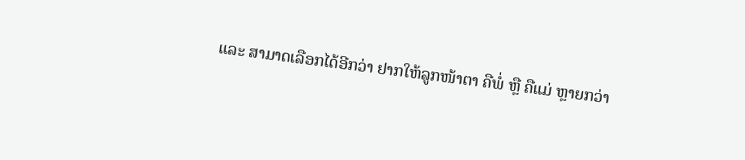ແລະ ສາມາດເລືອກໄດ້ອີກວ່າ ຢາກໃຫ້ລູກໜ້າຕາ ຄືພໍ່ ຫຼື ຄືແມ່ ຫຼາຍກວ່າ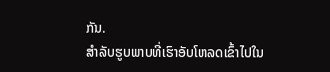ກັນ.
ສຳລັບຮູບພາບທີ່ເຮົາອັບໂຫລດເຂົ້າໄປໃນ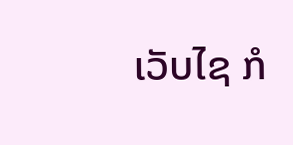ເວັບໄຊ ກໍ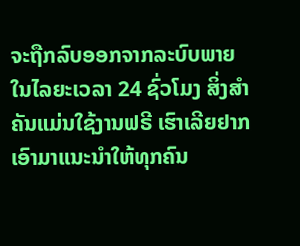ຈະຖືກລົບອອກຈາກລະບົບພາຍໃນໄລຍະເວລາ 24 ຊົ່ວໂມງ ສິ່ງສຳຄັນແມ່ນໃຊ້ງານຟຣີ ເຮົາເລີຍຢາກເອົາມາແນະນຳໃຫ້ທຸກຄົນ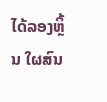ໄດ້ລອງຫຼິ້ນ ໃຜສົນ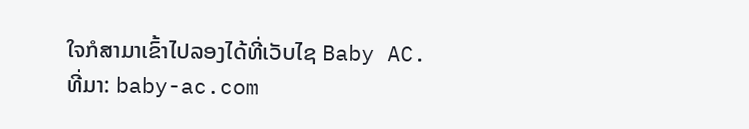ໃຈກໍສາມາເຂົ້າໄປລອງໄດ້ທີ່ເວັບໄຊ Baby AC.
ທີ່ມາ: baby-ac.com